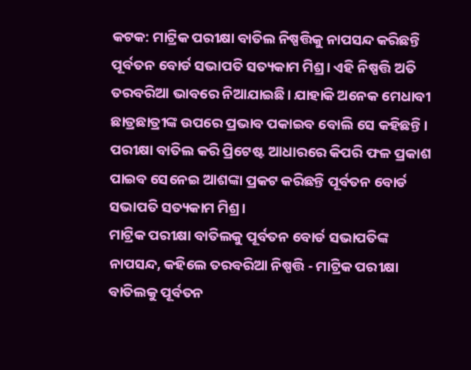କଟକ: ମାଟ୍ରିକ ପରୀକ୍ଷା ବାତିଲ ନିଷ୍ପତ୍ତିକୁ ନାପସନ୍ଦ କରିଛନ୍ତି ପୂର୍ବତନ ବୋର୍ଡ ସଭାପତି ସତ୍ୟକାମ ମିଶ୍ର। ଏହି ନିଷ୍ପତ୍ତି ଅତି ତରବରିଆ ଭାବରେ ନିଆଯାଇଛି। ଯାହାକି ଅନେକ ମେଧାବୀ ଛାତ୍ରଛାତ୍ରୀଙ୍କ ଉପରେ ପ୍ରଭାବ ପକାଇବ ବୋଲି ସେ କହିଛନ୍ତି । ପରୀକ୍ଷା ବାତିଲ କରି ପ୍ରିଟେଷ୍ଟ ଆଧାରରେ କିପରି ଫଳ ପ୍ରକାଶ ପାଇବ ସେନେଇ ଆଶଙ୍କା ପ୍ରକଟ କରିଛନ୍ତି ପୂର୍ବତନ ବୋର୍ଡ ସଭାପତି ସତ୍ୟକାମ ମିଶ୍ର।
ମାଟ୍ରିକ ପରୀକ୍ଷା ବାତିଲକୁ ପୂର୍ବତନ ବୋର୍ଡ ସଭାପତିଙ୍କ ନାପସନ୍ଦ, କହିଲେ ତରବରିଆ ନିଷ୍ପତ୍ତି - ମାଟ୍ରିକ ପରୀକ୍ଷା ବାତିଲକୁ ପୂର୍ବତନ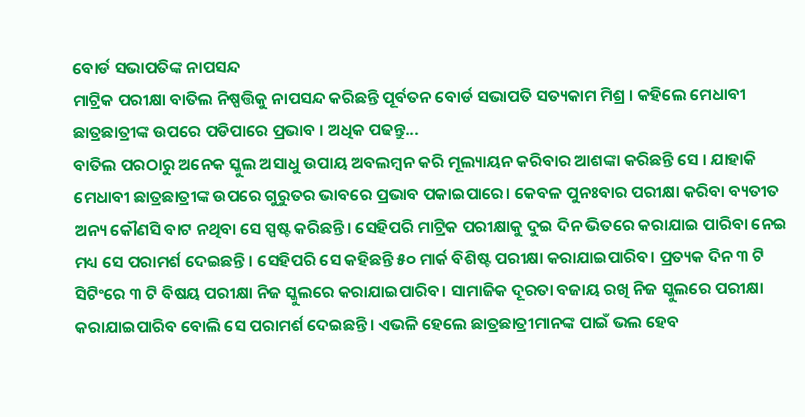ବୋର୍ଡ ସଭାପତିଙ୍କ ନାପସନ୍ଦ
ମାଟ୍ରିକ ପରୀକ୍ଷା ବାତିଲ ନିଷ୍ପତ୍ତିକୁ ନାପସନ୍ଦ କରିଛନ୍ତି ପୂର୍ବତନ ବୋର୍ଡ ସଭାପତି ସତ୍ୟକାମ ମିଶ୍ର । କହିଲେ ମେଧାବୀ ଛାତ୍ରଛାତ୍ରୀଙ୍କ ଉପରେ ପଡିପାରେ ପ୍ରଭାବ । ଅଧିକ ପଢନ୍ତୁ...
ବାତିଲ ପରଠାରୁ ଅନେକ ସ୍କୁଲ ଅସାଧୁ ଉପାୟ ଅବଲମ୍ବନ କରି ମୂଲ୍ୟାୟନ କରିବାର ଆଶଙ୍କା କରିଛନ୍ତି ସେ । ଯାହାକି ମେଧାବୀ ଛାତ୍ରଛାତ୍ରୀଙ୍କ ଉପରେ ଗୁରୁତର ଭାବରେ ପ୍ରଭାବ ପକାଇପାରେ। କେବଳ ପୁନଃବାର ପରୀକ୍ଷା କରିବା ବ୍ୟତୀତ ଅନ୍ୟ କୌଣସି ବାଟ ନଥିବା ସେ ସ୍ପଷ୍ଟ କରିଛନ୍ତି। ସେହିପରି ମାଟ୍ରିକ ପରୀକ୍ଷାକୁ ଦୁଇ ଦିନ ଭିତରେ କରାଯାଇ ପାରିବା ନେଇ ମଧ୍ୟ ସେ ପରାମର୍ଶ ଦେଇଛନ୍ତି । ସେହିପରି ସେ କହିଛନ୍ତି ୫୦ ମାର୍କ ବିଶିଷ୍ଟ ପରୀକ୍ଷା କରାଯାଇପାରିବ। ପ୍ରତ୍ୟକ ଦିନ ୩ ଟି ସିଟିଂରେ ୩ ଟି ବିଷୟ ପରୀକ୍ଷା ନିଜ ସ୍କୁଲରେ କରାଯାଇପାରିବ। ସାମାଜିକ ଦୂରତା ବଜାୟ ରଖି ନିଜ ସ୍କୁଲରେ ପରୀକ୍ଷା କରାଯାଇପାରିବ ବୋଲି ସେ ପରାମର୍ଶ ଦେଇଛନ୍ତି। ଏଭଳି ହେଲେ ଛାତ୍ରଛାତ୍ରୀମାନଙ୍କ ପାଇଁ ଭଲ ହେବ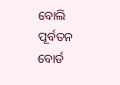ବୋଲି ପୂର୍ବତନ ବୋର୍ଡ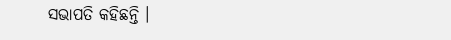ସଭାପତି କହିଛନ୍ତି ।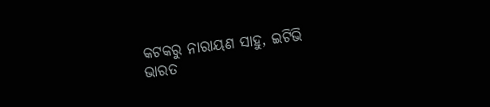କଟକରୁ ନାରାୟଣ ସାହୁ, ଇଟିଭି ଭାରତ